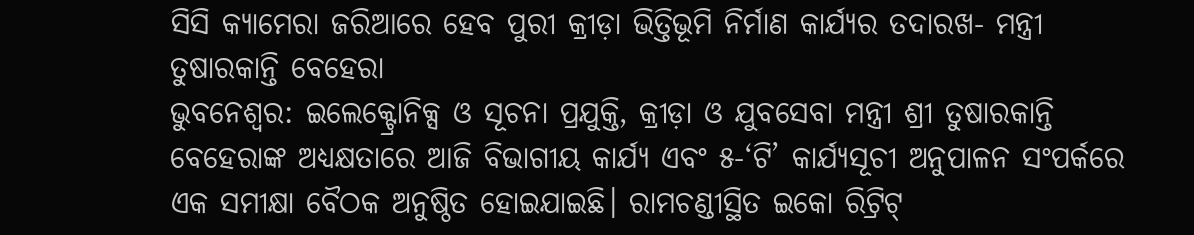ସିସି କ୍ୟାମେରା ଜରିଆରେ ହେବ ପୁରୀ କ୍ରୀଡ଼ା ଭିତ୍ତିଭୂମି ନିର୍ମାଣ କାର୍ଯ୍ୟର ତଦାରଖ- ମନ୍ତ୍ରୀ ତୁଷାରକାନ୍ତି ବେହେରା
ଭୁବନେଶ୍ୱର: ଇଲେକ୍ଟ୍ରୋନିକ୍ସ ଓ ସୂଚନା ପ୍ରଯୁକ୍ତି, କ୍ରୀଡ଼ା ଓ ଯୁବସେବା ମନ୍ତ୍ରୀ ଶ୍ରୀ ତୁଷାରକାନ୍ତି ବେହେରାଙ୍କ ଅଧ୍ୟକ୍ଷତାରେ ଆଜି ବିଭାଗୀୟ କାର୍ଯ୍ୟ ଏବଂ ୫-‘ଟି’ କାର୍ଯ୍ୟସୂଚୀ ଅନୁପାଳନ ସଂପର୍କରେ ଏକ ସମୀକ୍ଷା ବୈଠକ ଅନୁଷ୍ଠିତ ହୋଇଯାଇଛି। ରାମଚଣ୍ଡୀସ୍ଥିତ ଇକୋ ରିଟ୍ରିଟ୍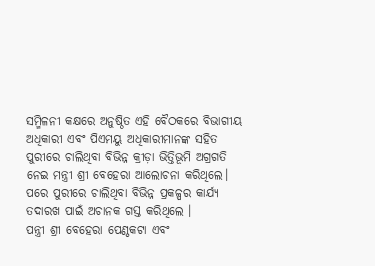ସମ୍ମିଳନୀ କକ୍ଷରେ ଅନୁଷ୍ଠିତ ଏହି ବୈଠକରେ ବିଭାଗୀୟ ଅଧିକାରୀ ଏବଂ ପିଏମୟୁ ଅଧିକାରୀମାନଙ୍କ ସହିତ ପୁରୀରେ ଚାଲିଥିବା ବିଭିନ୍ନ କ୍ରୀଡ଼ା ଭିତ୍ତିଭୂମି ଅଗ୍ରଗତି ନେଇ ମନ୍ତ୍ରୀ ଶ୍ରୀ ବେହେରା ଆଲୋଚନା କରିଥିଲେ। ପରେ ପୁରୀରେ ଚାଲିଥିବା ବିଭିନ୍ନ ପ୍ରକଳ୍ପର କାର୍ଯ୍ୟ ତଦାରଖ ପାଇଁ ଅଚାନକ ଗସ୍ତ କରିଥିଲେ ।
ପନ୍ତ୍ରୀ ଶ୍ରୀ ବେହେରା ପେଣ୍ଠକଟା ଏବଂ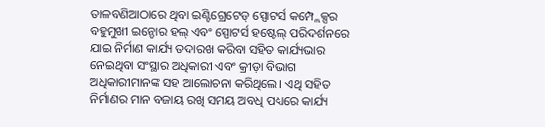ତାଳବଣିଆଠାରେ ଥିବା ଇଣ୍ଟିଗ୍ରେଟେଡ୍ ସ୍ପୋଟର୍ସ କମ୍ପ୍ଲେକ୍ସର ବହୁମୁଖୀ ଇନ୍ଡୋର ହଲ୍ ଏବଂ ସ୍ପୋଟର୍ସ ହଷ୍ଟେଲ୍ ପରିଦର୍ଶନରେ ଯାଇ ନିର୍ମାଣ କାର୍ଯ୍ୟ ତଦାରଖ କରିବା ସହିତ କାର୍ଯ୍ୟଭାର ନେଇଥିବା ସଂସ୍ଥାର ଅଧିକାରୀ ଏବଂ କ୍ରୀଡ଼ା ବିଭାଗ ଅଧିକାରୀମାନଙ୍କ ସହ ଆଲୋଚନା କରିଥିଲେ। ଏଥି ସହିତ ନିର୍ମାଣର ମାନ ବଜାୟ ରଖି ସମୟ ଅବଧି ପଧ୍ୟରେ କାର୍ଯ୍ୟ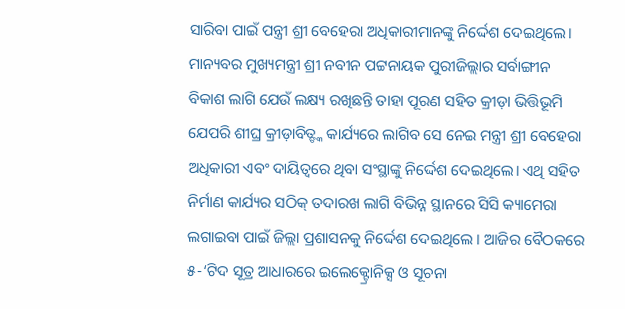ସାରିବା ପାଇଁ ପନ୍ତ୍ରୀ ଶ୍ରୀ ବେହେରା ଅଧିକାରୀମାନଙ୍କୁ ନିର୍ଦ୍ଦେଶ ଦେଇଥିଲେ। ମାନ୍ୟବର ମୁଖ୍ୟମନ୍ତ୍ରୀ ଶ୍ରୀ ନବୀନ ପଟ୍ଟନାୟକ ପୁରୀଜିଲ୍ଲାର ସର୍ବାଙ୍ଗୀନ ବିକାଶ ଲାଗି ଯେଉଁ ଲକ୍ଷ୍ୟ ରଖିଛନ୍ତି ତାହା ପୂରଣ ସହିତ କ୍ରୀଡ଼ା ଭିତ୍ତିଭୂମି ଯେପରି ଶୀଘ୍ର କ୍ରୀଡ଼ାବିତ୍ଙ୍କ କାର୍ଯ୍ୟରେ ଲାଗିବ ସେ ନେଇ ମନ୍ତ୍ରୀ ଶ୍ରୀ ବେହେରା ଅଧିକାରୀ ଏବଂ ଦାୟିତ୍ୱରେ ଥିବା ସଂସ୍ଥାଙ୍କୁ ନିର୍ଦ୍ଦେଶ ଦେଇଥିଲେ। ଏଥି ସହିତ ନିର୍ମାଣ କାର୍ଯ୍ୟର ସଠିକ୍ ତଦାରଖ ଲାଗି ବିଭିନ୍ନ ସ୍ଥାନରେ ସିସି କ୍ୟାମେରା ଲଗାଇବା ପାଇଁ ଜିଲ୍ଲା ପ୍ରଶାସନକୁ ନିର୍ଦ୍ଦେଶ ଦେଇଥିଲେ । ଆଜିର ବୈଠକରେ ୫-‘ଟିଦ ସୂତ୍ର ଆଧାରରେ ଇଲେକ୍ଟ୍ରୋନିକ୍ସ ଓ ସୂଚନା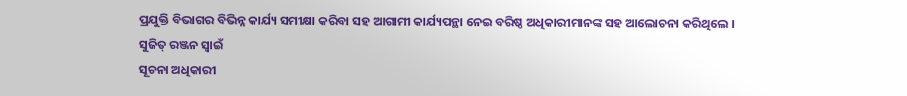ପ୍ରଯୁକ୍ତି ବିଭାଗର ବିଭିନ୍ନ କାର୍ଯ୍ୟ ସମୀକ୍ଷା କରିବା ସହ ଆଗାମୀ କାର୍ଯ୍ୟପନ୍ଥା ନେଇ ବରିଷ୍ଠ ଅଧିକାରୀମାନଙ୍କ ସହ ଆଲୋଚନା କରିଥିଲେ ।
ସୁଜିତ୍ ରଞ୍ଜନ ସ୍ୱାଇଁ
ସୂଚନା ଅଧିକାରୀ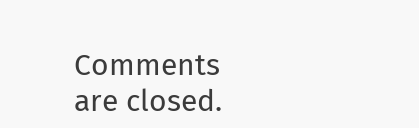Comments are closed.